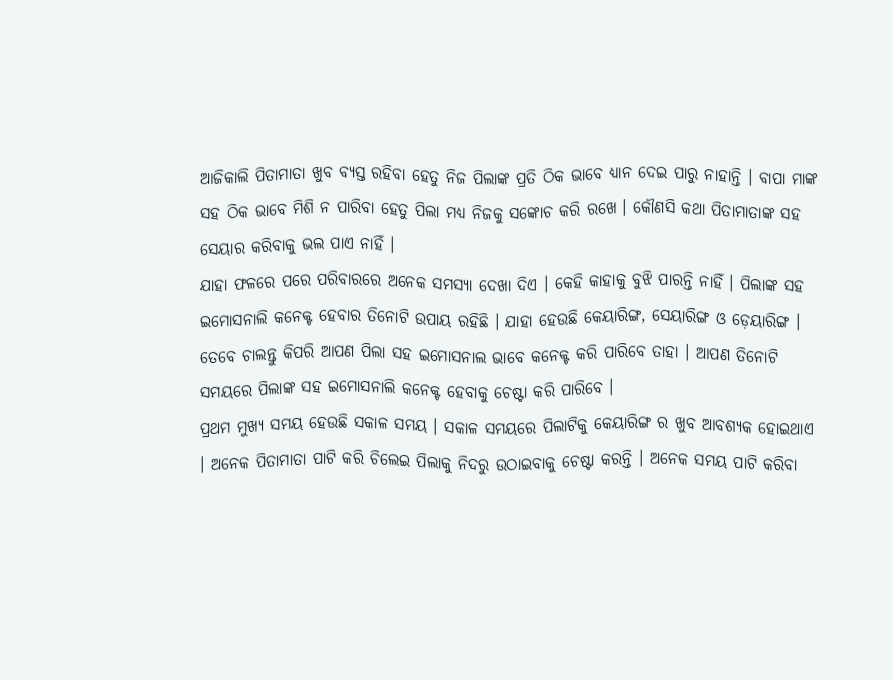ଆଜିକାଲି ପିତାମାତା ଖୁବ ବ୍ୟସ୍ତ ରହିବା ହେତୁ ନିଜ ପିଲାଙ୍କ ପ୍ରତି ଠିକ ଭାବେ ଧ୍ୟାନ ଦେଇ ପାରୁ ନାହାନ୍ତି । ବାପା ମାଙ୍କ ସହ ଠିକ ଭାବେ ମିଶି ନ ପାରିବା ହେତୁ ପିଲା ମଧ୍ୟ ନିଜକୁ ସଙ୍କୋଚ କରି ରଖେ । କୌଣସି କଥା ପିତାମାତାଙ୍କ ସହ ସେୟାର କରିବାକୁ ଭଲ ପାଏ ନାହିଁ ।
ଯାହା ଫଳରେ ପରେ ପରିବାରରେ ଅନେକ ସମସ୍ଯା ଦେଖା ଦିଏ । କେହି କାହାକୁ ବୁଝି ପାରନ୍ତି ନାହିଁ । ପିଲାଙ୍କ ସହ ଇମୋସନାଲି କନେକ୍ଟ ହେବାର ତିନୋଟି ଉପାୟ ରହିଛି । ଯାହା ହେଉଛି କେୟାରିଙ୍ଗ, ସେୟାରିଙ୍ଗ ଓ ଡ଼େୟାରିଙ୍ଗ । ତେବେ ଚାଲନ୍ତୁ କିପରି ଆପଣ ପିଲା ସହ ଇମୋସନାଲ ଭାବେ କନେକ୍ଟ କରି ପାରିବେ ତାହା । ଆପଣ ତିନୋଟି ସମୟରେ ପିଲାଙ୍କ ସହ ଇମୋସନାଲି କନେକ୍ଟ ହେବାକୁ ଚେଷ୍ଟା କରି ପାରିବେ ।
ପ୍ରଥମ ମୁଖ୍ୟ ସମୟ ହେଉଛି ସକାଳ ସମୟ । ସକାଳ ସମୟରେ ପିଲାଟିକୁ କେୟାରିଙ୍ଗ ର ଖୁବ ଆବଶ୍ୟକ ହୋଇଥାଏ । ଅନେକ ପିତାମାତା ପାଟି କରି ଚିଲେଇ ପିଲାକୁ ନିଦରୁ ଉଠାଇବାକୁ ଚେଷ୍ଟା କରନ୍ତି । ଅନେକ ସମୟ ପାଟି କରିବା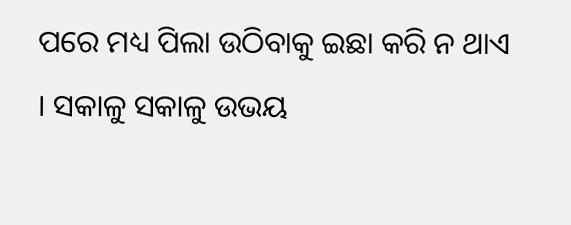ପରେ ମଧ୍ୟ ପିଲା ଉଠିବାକୁ ଇଛା କରି ନ ଥାଏ । ସକାଳୁ ସକାଳୁ ଉଭୟ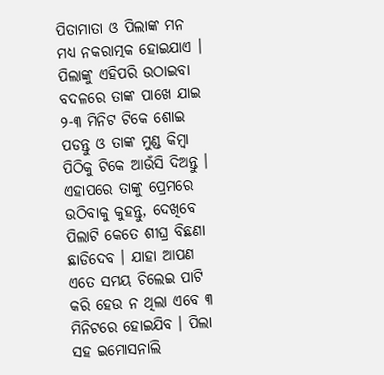ପିତାମାତା ଓ ପିଲାଙ୍କ ମନ ମଧ୍ୟ ନକରାତ୍ମକ ହୋଇଯାଏ । ପିଲାଙ୍କୁ ଏହିପରି ଉଠାଇବା ବଦଳରେ ତାଙ୍କ ପାଖେ ଯାଇ ୨-୩ ମିନିଟ ଟିକେ ଶୋଇ ପଡନ୍ତୁ ଓ ତାଙ୍କ ମୁଣ୍ଡ କିମ୍ବା ପିଠିକୁ ଟିକେ ଆଉଁସି ଦିଅନ୍ତୁ ।
ଏହାପରେ ତାଙ୍କୁ ପ୍ରେମରେ ଉଠିବାକୁ କୁହନ୍ତୁ, ଦେଖିବେ ପିଲାଟି କେତେ ଶୀଘ୍ର ବିଛଣା ଛାଡିଦେବ । ଯାହା ଆପଣ ଏତେ ସମୟ ଚିଲେଇ ପାଟି କରି ହେଉ ନ ଥିଲା ଏବେ ୩ ମିନିଟରେ ହୋଇଯିବ । ପିଲା ସହ ଇମୋସନାଲି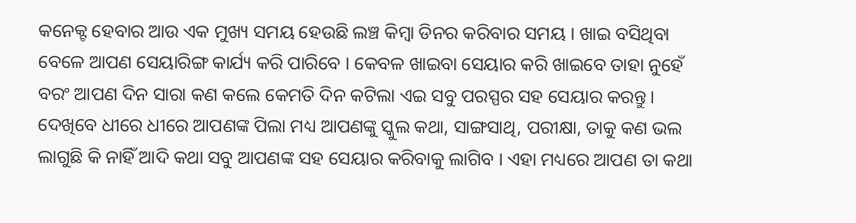କନେକ୍ଟ ହେବାର ଆଉ ଏକ ମୁଖ୍ୟ ସମୟ ହେଉଛି ଲଞ୍ଚ କିମ୍ବା ଡିନର କରିବାର ସମୟ । ଖାଇ ବସିଥିବା ବେଳେ ଆପଣ ସେୟାରିଙ୍ଗ କାର୍ଯ୍ୟ କରି ପାରିବେ । କେବଳ ଖାଇବା ସେୟାର କରି ଖାଇବେ ତାହା ନୁହେଁ ବରଂ ଆପଣ ଦିନ ସାରା କଣ କଲେ କେମତି ଦିନ କଟିଲା ଏଇ ସବୁ ପରସ୍ପର ସହ ସେୟାର କରନ୍ତୁ ।
ଦେଖିବେ ଧୀରେ ଧୀରେ ଆପଣଙ୍କ ପିଲା ମଧ୍ୟ ଆପଣଙ୍କୁ ସ୍କୁଲ କଥା, ସାଙ୍ଗସାଥି, ପରୀକ୍ଷା, ତାକୁ କଣ ଭଲ ଲାଗୁଛି କି ନାହିଁ ଆଦି କଥା ସବୁ ଆପଣଙ୍କ ସହ ସେୟାର କରିବାକୁ ଲାଗିବ । ଏହା ମଧ୍ୟରେ ଆପଣ ତା କଥା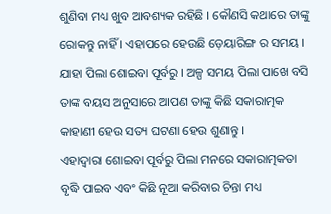ଶୁଣିବା ମଧ୍ୟ ଖୁବ ଆବଶ୍ୟକ ରହିଛି । କୌଣସି କଥାରେ ତାଙ୍କୁ ରୋକନ୍ତୁ ନାହିଁ । ଏହାପରେ ହେଉଛି ଡ଼େୟାରିଙ୍ଗ ର ସମୟ । ଯାହା ପିଲା ଶୋଇବା ପୂର୍ବରୁ । ଅଳ୍ପ ସମୟ ପିଲା ପାଖେ ବସି ତାଙ୍କ ବୟସ ଅନୁସାରେ ଆପଣ ତାଙ୍କୁ କିଛି ସକାରାତ୍ମକ କାହାଣୀ ହେଉ ସତ୍ୟ ଘଟଣା ହେଉ ଶୁଣାନ୍ତୁ ।
ଏହାଦ୍ବାରା ଶୋଇବା ପୂର୍ବରୁ ପିଲା ମନରେ ସକାରାତ୍ମକତା ବୃଦ୍ଧି ପାଇବ ଏବଂ କିଛି ନୂଆ କରିବାର ଚିନ୍ତା ମଧ୍ୟ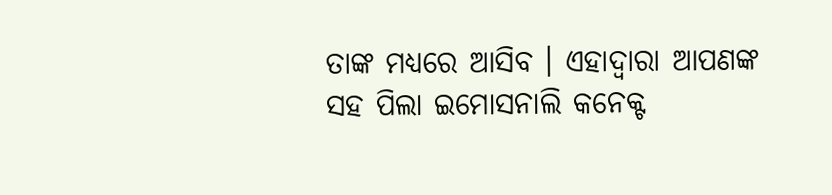ତାଙ୍କ ମଧ୍ୟରେ ଆସିବ । ଏହାଦ୍ବାରା ଆପଣଙ୍କ ସହ ପିଲା ଇମୋସନାଲି କନେକ୍ଟ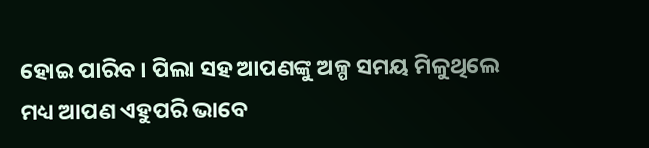ହୋଇ ପାରିବ । ପିଲା ସହ ଆପଣଙ୍କୁ ଅଳ୍ପ ସମୟ ମିଳୁଥିଲେ ମଧ୍ୟ ଆପଣ ଏହୁପରି ଭାବେ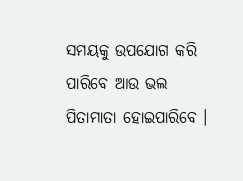ସମୟକୁ ଉପଯୋଗ କରି ପାରିବେ ଆଉ ଭଲ ପିତାମାତା ହୋଇପାରିବେ ।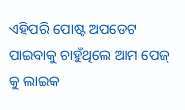ଏହିପରି ପୋଷ୍ଟ ଅପଡେଟ ପାଇବାକୁ ଚାହୁଁଥିଲେ ଆମ ପେଜ୍ କୁ ଲାଇକ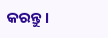କରନ୍ତୁ ।